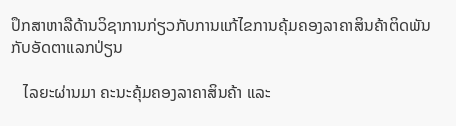ປຶກສາຫາລືດ້ານວິຊາການກ່ຽວກັບການແກ້ໄຂການຄຸ້ມຄອງລາຄາສິນຄ້າຕິດພັນກັບອັດຕາແລກປ່ຽນ

   ໄລຍະຜ່ານມາ ຄະນະຄຸ້ມຄອງລາຄາສິນຄ້າ ແລະ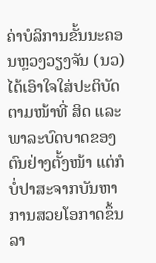ຄ່າບໍລິການຂັ້ນນະຄອນຫຼວງວຽງຈັນ (ນວ) ໄດ້ເອົາໃຈໃສ່ປະຕິບັດຕາມໜ້າທີ່ ສິດ ແລະ ພາລະບົດບາດຂອງຕົນຢ່າງຕັ້ງໜ້າ ແຕ່ກໍບໍ່ປາສະຈາກບັນຫາການສວຍໂອກາດຂຶ້ນລາ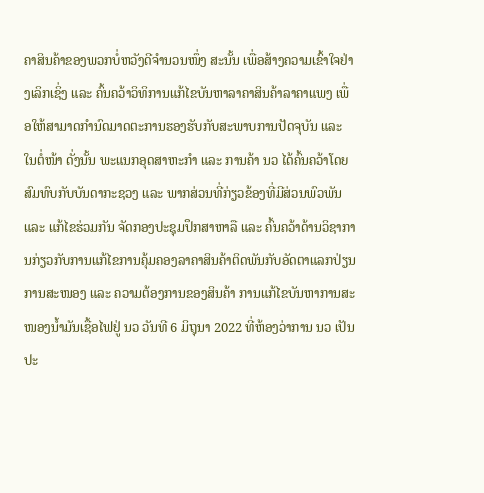ຄາສິນຄ້າຂອງພວກບໍ່ຫວັງດີຈໍານວນໜຶ່ງ ສະນັ້ນ ເພື່ອສ້າງຄວາມເຂົ້າໃຈຢ່າງເລິກເຊິ່ງ ແລະ ຄົ້ນຄວ້າວິທິການແກ້ໄຂບັນຫາລາຄາສິນຄ້າລາຄາແພງ ເພື່ອໃຫ້ສາມາດກໍານົດມາດຕະການຮອງຮັບກັບສະພາບການປັດຈຸບັນ ແລະ ໃນຕໍ່ໜ້າ ດັ່ງນັ້ນ ພະແນກອຸດສາຫະກໍາ ແລະ ການຄ້າ ນວ ໄດ້ຄົ້ນຄວ້າໂດຍສົມທົບກັບບັນດາກະຊວງ ແລະ ພາກສ່ວນທີ່ກ່ຽວຂ້ອງທີ່ມີສ່ວນພົວພັນ ແລະ ແກ້ໄຂຮ່ວມກັນ ຈັດກອງປະຊຸມປຶກສາຫາລື ແລະ ຄົ້ນຄວ້າດ້ານວິຊາການກ່ຽວກັບການແກ້ໄຂການຄຸ້ມຄອງລາຄາສິນຄ້າຕິດພັນກັບອັດຕາແລກປ່ຽນ   ການສະໜອງ ແລະ ຄວາມຕ້ອງການຂອງສິນຄ້າ ການແກ້ໄຂບັນຫາການສະໜອງນໍ້າມັນເຊື້ອໄຟຢູ່ ນວ ວັນທີ 6 ມິຖຸນາ 2022 ທີ່ຫ້ອງວ່າການ ນວ ເປັນປະ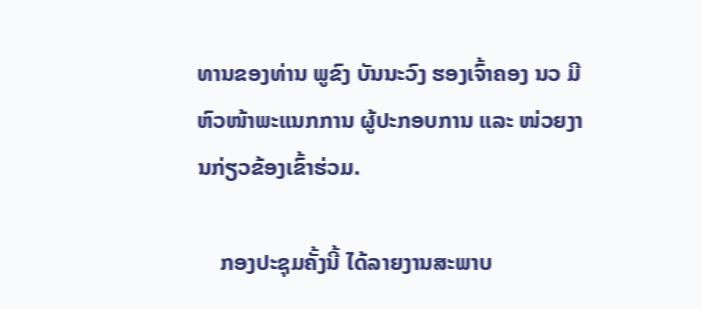ທານຂອງທ່ານ ພູຂົງ ບັນນະວົງ ຮອງເຈົ້າຄອງ ນວ ມີຫົວໜ້າພະແນກການ ຜູ້ປະກອບການ ແລະ ໜ່ວຍງານກ່ຽວຂ້ອງເຂົ້າຮ່ວມ.

    ກອງປະຊຸມຄັ້ງນີ້ ໄດ້ລາຍງານສະພາບ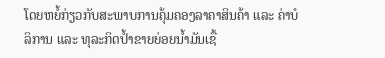ໂດຍຫຍໍ້ກ່ຽວກັບສະພາບການຄຸ້ມຄອງລາຄາສິນຄ້າ ແລະ ຄ່າບໍລິການ ແລະ ທຸລະກິດປໍ້າຂາຍຍ່ອຍນໍ້າມັນເຊື້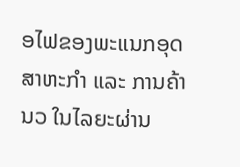ອໄຟຂອງພະແນກອຸດສາຫະກໍາ ແລະ ການຄ້າ ນວ ໃນໄລຍະຜ່ານ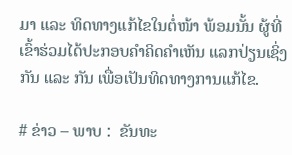ມາ ແລະ ທິດທາງແກ້ໄຂໃນຕໍ່ໜ້າ ພ້ອມນັ້ນ ຜູ້ທີ່ເຂົ້າຮ່ວມໄດ້ປະກອບຄໍາຄິດຄໍາເຫັນ ແລກປ່ຽນເຊິ່ງກັນ ແລະ ກັນ ເພື່ອເປັນທິດທາງການແກ້ໄຂ.

# ຂ່າວ – ພາບ :  ຂັນທະ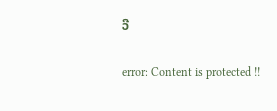ວີ

error: Content is protected !!